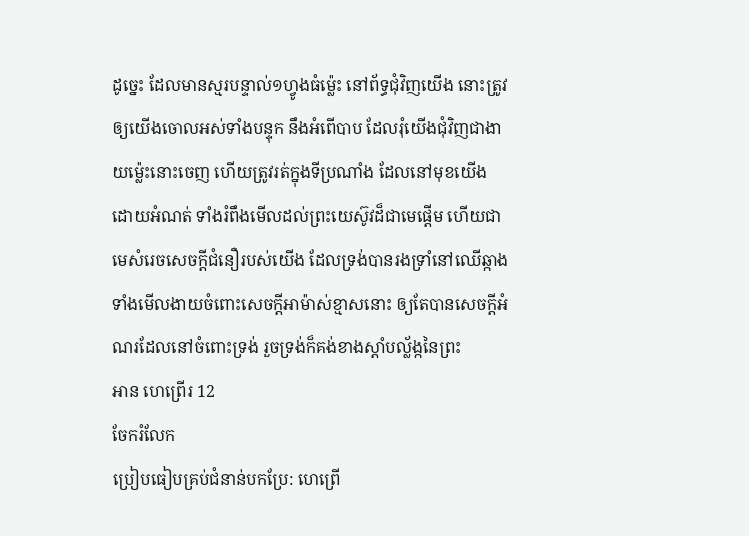ដូច្នេះ ដែលមានស្មរបន្ទាល់១ហ្វូងធំម៉្លេះ នៅព័ទ្ធជុំវិញយើង នោះត្រូវឲ្យយើងចោលអស់ទាំងបន្ទុក នឹងអំពើបាប ដែលរុំយើងជុំវិញជាងាយម៉្លេះនោះចេញ ហើយត្រូវរត់ក្នុងទីប្រណាំង ដែលនៅមុខយើង ដោយអំណត់ ទាំងរំពឹងមើលដល់ព្រះយេស៊ូវដ៏ជាមេផ្តើម ហើយជាមេសំរេចសេចក្ដីជំនឿរបស់យើង ដែលទ្រង់បានរងទ្រាំនៅឈើឆ្កាង ទាំងមើលងាយចំពោះសេចក្ដីអាម៉ាស់ខ្មាសនោះ ឲ្យតែបានសេចក្ដីអំណរដែលនៅចំពោះទ្រង់ រួចទ្រង់ក៏គង់ខាងស្តាំបល្ល័ង្កនៃព្រះ
អាន ហេព្រើរ 12
ចែករំលែក
ប្រៀបធៀបគ្រប់ជំនាន់បកប្រែ: ហេព្រើ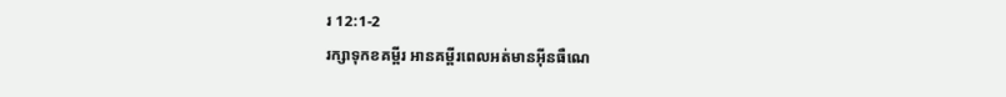រ 12:1-2
រក្សាទុកខគម្ពីរ អានគម្ពីរពេលអត់មានអ៊ីនធឺណេ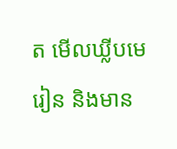ត មើលឃ្លីបមេរៀន និងមាន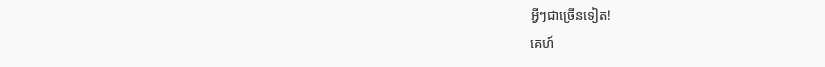អ្វីៗជាច្រើនទៀត!
គេហ៍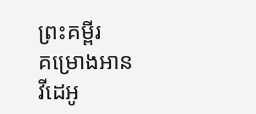ព្រះគម្ពីរ
គម្រោងអាន
វីដេអូ